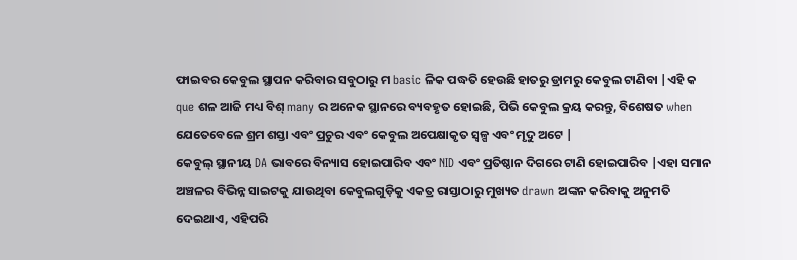ଫାଇବର କେବୁଲ ସ୍ଥାପନ କରିବାର ସବୁଠାରୁ ମ basic ଳିକ ପଦ୍ଧତି ହେଉଛି ହାତରୁ ଡ୍ରାମରୁ କେବୁଲ ଟାଣିବା |ଏହି କ que ଶଳ ଆଜି ମଧ୍ୟ ବିଶ୍ many ର ଅନେକ ସ୍ଥାନରେ ବ୍ୟବହୃତ ହୋଇଛି, ପିଭି କେବୁଲ କ୍ରୟ କରନ୍ତୁ, ବିଶେଷତ when ଯେତେବେଳେ ଶ୍ରମ ଶସ୍ତା ଏବଂ ପ୍ରଚୁର ଏବଂ କେବୁଲ ଅପେକ୍ଷାକୃତ ସ୍ୱଳ୍ପ ଏବଂ ମୃଦୁ ଅଟେ |
କେବୁଲ୍ ସ୍ଥାନୀୟ DA ଭାବରେ ବିନ୍ୟାସ ହୋଇପାରିବ ଏବଂ NID ଏବଂ ପ୍ରତିଷ୍ଠାନ ଦିଗରେ ଟାଣି ହୋଇପାରିବ |ଏହା ସମାନ ଅଞ୍ଚଳର ବିଭିନ୍ନ ସାଇଟକୁ ଯାଉଥିବା କେବୁଲଗୁଡ଼ିକୁ ଏକତ୍ର ରାସ୍ତାଠାରୁ ମୁଖ୍ୟତ drawn ଅଙ୍କନ କରିବାକୁ ଅନୁମତି ଦେଇଥାଏ, ଏହିପରି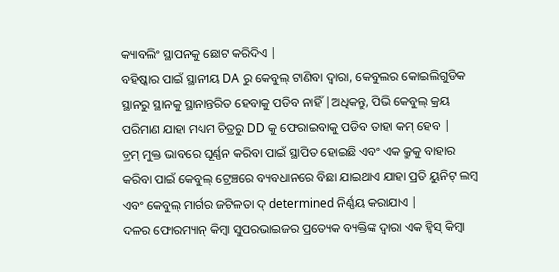କ୍ୟାବଲିଂ ସ୍ଥାପନକୁ ଛୋଟ କରିଦିଏ |
ବହିଷ୍କାର ପାଇଁ ସ୍ଥାନୀୟ DA ରୁ କେବୁଲ୍ ଟାଣିବା ଦ୍ୱାରା, କେବୁଲର କୋଇଲିଗୁଡିକ ସ୍ଥାନରୁ ସ୍ଥାନକୁ ସ୍ଥାନାନ୍ତରିତ ହେବାକୁ ପଡିବ ନାହିଁ |ଅଧିକନ୍ତୁ, ପିଭି କେବୁଲ୍ କ୍ରୟ ପରିମାଣ ଯାହା ମଧ୍ୟମ ଚିତ୍ରରୁ DD କୁ ଫେରାଇବାକୁ ପଡିବ ତାହା କମ୍ ହେବ |
ଡ଼୍ରମ୍ ମୁକ୍ତ ଭାବରେ ଘୂର୍ଣ୍ଣନ କରିବା ପାଇଁ ସ୍ଥାପିତ ହୋଇଛି ଏବଂ ଏକ କ୍ରୁକୁ ବାହାର କରିବା ପାଇଁ କେବୁଲ୍ ଟ୍ରେଞ୍ଚରେ ବ୍ୟବଧାନରେ ବିଛା ଯାଇଥାଏ ଯାହା ପ୍ରତି ୟୁନିଟ୍ ଲମ୍ବ ଏବଂ କେବୁଲ୍ ମାର୍ଗର ଜଟିଳତା ଦ୍ determined ନିର୍ଣ୍ଣୟ କରାଯାଏ |
ଦଳର ଫୋରମ୍ୟାନ୍ କିମ୍ବା ସୁପରଭାଇଜର ପ୍ରତ୍ୟେକ ବ୍ୟକ୍ତିଙ୍କ ଦ୍ୱାରା ଏକ ହ୍ୱିସ୍ କିମ୍ବା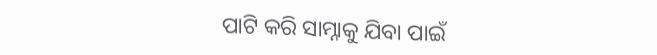ପାଟି କରି ସାମ୍ନାକୁ ଯିବା ପାଇଁ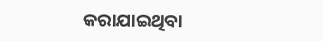କରାଯାଇଥିବା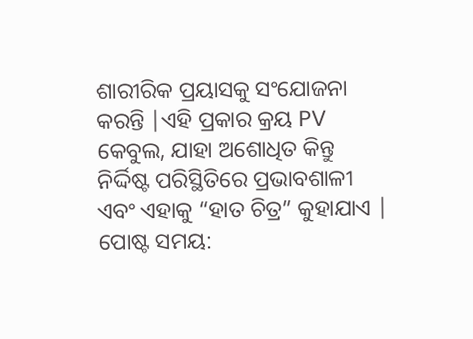ଶାରୀରିକ ପ୍ରୟାସକୁ ସଂଯୋଜନା କରନ୍ତି |ଏହି ପ୍ରକାର କ୍ରୟ PV କେବୁଲ, ଯାହା ଅଶୋଧିତ କିନ୍ତୁ ନିର୍ଦ୍ଦିଷ୍ଟ ପରିସ୍ଥିତିରେ ପ୍ରଭାବଶାଳୀ ଏବଂ ଏହାକୁ “ହାତ ଚିତ୍ର” କୁହାଯାଏ |
ପୋଷ୍ଟ ସମୟ: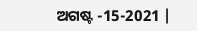ଅଗଷ୍ଟ -15-2021 |